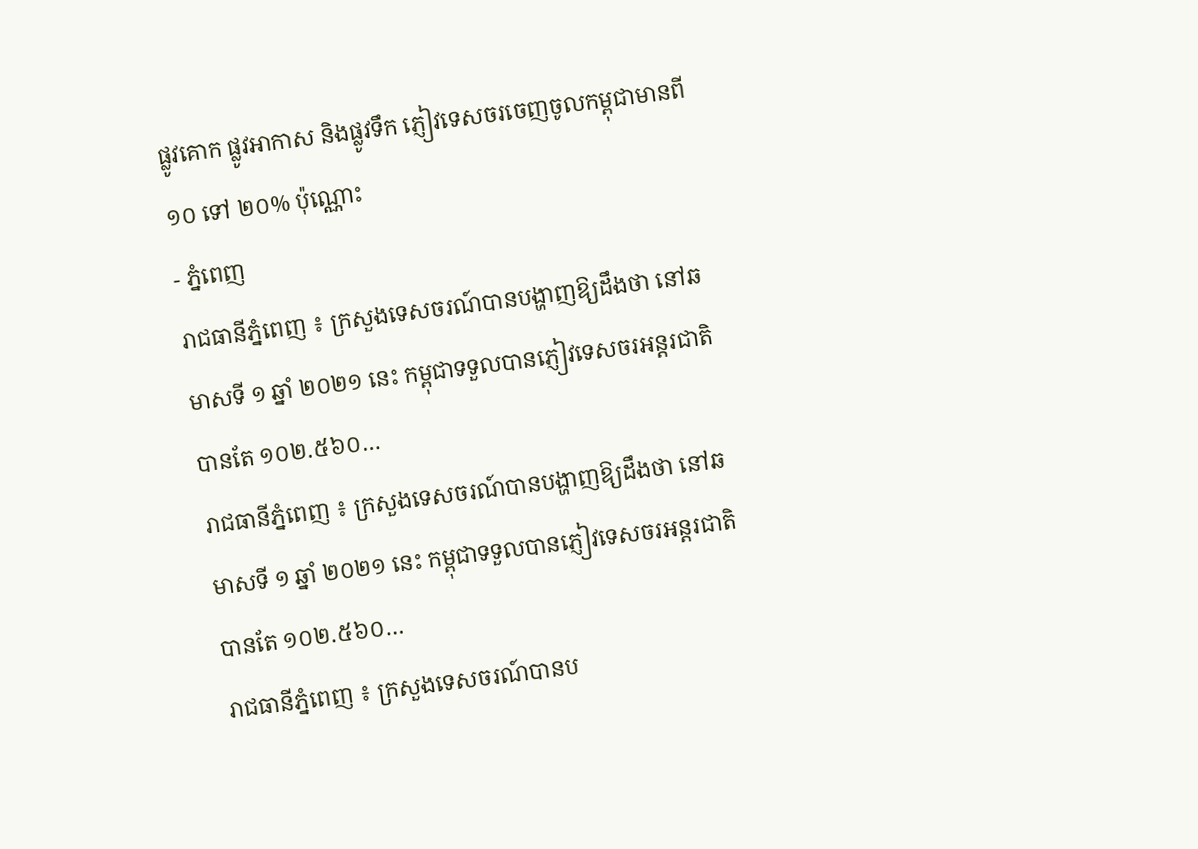ផ្លូវគោក ផ្លូវអាកាស និងផ្លូវទឹក ភ្ញៀវទេសចរចេញចូលកម្ពុជាមានពី ១០ ទៅ ២០% ប៉ុណ្ណោះ
- ភ្នំពេញ
រាជធានីភ្នំពេញ ៖ ក្រសួងទេសចរណ៍បានបង្ហាញឱ្យដឹងថា នៅឆមាសទី ១ ឆ្នាំ ២០២១ នេះ កម្ពុជាទទួលបានភ្ញៀវទេសចរអន្តរជាតិបានតែ ១០២.៥៦០…
រាជធានីភ្នំពេញ ៖ ក្រសួងទេសចរណ៍បានបង្ហាញឱ្យដឹងថា នៅឆមាសទី ១ ឆ្នាំ ២០២១ នេះ កម្ពុជាទទួលបានភ្ញៀវទេសចរអន្តរជាតិបានតែ ១០២.៥៦០…
រាជធានីភ្នំពេញ ៖ ក្រសួងទេសចរណ៍បានប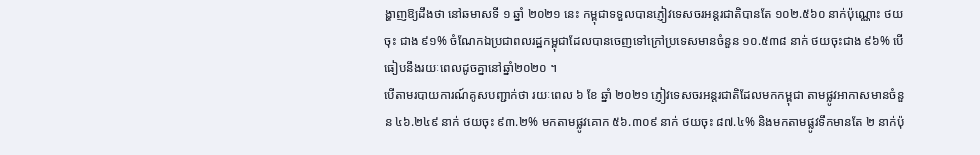ង្ហាញឱ្យដឹងថា នៅឆមាសទី ១ ឆ្នាំ ២០២១ នេះ កម្ពុជាទទួលបានភ្ញៀវទេសចរអន្តរជាតិបានតែ ១០២.៥៦០ នាក់ប៉ុណ្ណោះ ថយចុះ ជាង ៩១% ចំណែកឯប្រជាពលរដ្ឋកម្ពុជាដែលបានចេញទៅក្រៅប្រទេសមានចំនួន ១០.៥៣៨ នាក់ ថយចុះជាង ៩៦% បើធៀបនឹងរយៈពេលដូចគ្នានៅឆ្នាំ២០២០ ។
បើតាមរបាយការណ៍គូសបញ្ជាក់ថា រយៈពេល ៦ ខែ ឆ្នាំ ២០២១ ភ្ញៀវទេសចរអន្តរជាតិដែលមកកម្ពុជា តាមផ្លូវអាកាសមានចំនួន ៤៦.២៤៩ នាក់ ថយចុះ ៩៣.២% មកតាមផ្លូវគោក ៥៦.៣០៩ នាក់ ថយចុះ ៨៧.៤% និងមកតាមផ្លូវទឹកមានតែ ២ នាក់ប៉ុ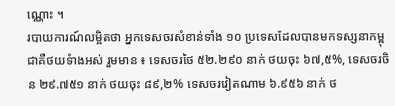ណ្ណោះ ។
របាយការណ៍លម្អិតថា អ្នកទេសចរសំខាន់ទាំង ១០ ប្រទេសដែលបានមកទស្សនាកម្ពុជាគឺថយទំាងអស់ រួមមាន ៖ ទេសចរថៃ ៥២.២៩០ នាក់ ថយចុះ ៦៧,៥%, ទេសចរចិន ២៩.៧៥១ នាក់ ថយចុះ ៨៩,២% ទេសចរវៀតណាម ៦.៩៥៦ នាក់ ថ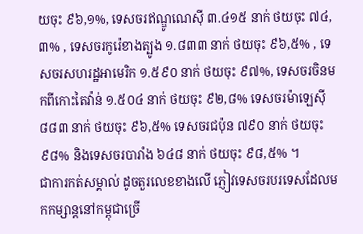យចុះ ៩៦,១%, ទេសចរឥណ្ឌូណេស៊ី ៣.៤១៥ នាក់ ថយចុះ ៧៤,៣% , ទេសចរកូរ៉េខាងត្បូង ១.៨៣៣ នាក់ ថយចុះ ៩៦,៥% , ទេសចរសហរដ្ឋអាមេរិក ១.៥៩០ នាក់ ថយចុះ ៩៧%, ទេសចរចិនមកពីកោះតៃវ៉ាន់ ១.៥០៤ នាក់ ថយចុះ ៩២,៨% ទេសចរម៉ាឡេស៊ី ៨៨៣ នាក់ ថយចុះ ៩៦,៥% ទេសចរជប៉ុន ៧៩០ នាក់ ថយចុះ ៩៨% និងទេសចរបារាំង ៦៤៨ នាក់ ថយចុះ ៩៨,៥% ។
ជាការកត់សម្គាល់ ដូចតួរលេខខាងលើ ភ្ញៀវទេសចរបរទេសដែលមកកម្សាន្តនៅកម្ពុជាច្រើ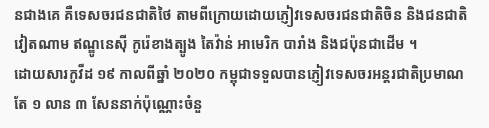នជាងគេ គឺទេសចរជនជាតិថៃ តាមពីក្រោយដោយភ្ញៀវទេសចរជនជាតិចិន និងជនជាតិវៀតណាម ឥណ្ឌូនេស៊ី កូរ៉េខាងត្បូង តៃវ៉ាន់ អាមេរិក បារាំង និងជប៉ុនជាដើម ។
ដោយសារកូវីដ ១៩ កាលពីឆ្នាំ ២០២០ កម្ពុជាទទួលបានភ្ញៀវទេសចរអន្តរជាតិប្រមាណតែ ១ លាន ៣ សែននាក់ប៉ុណ្ណោះចំនួ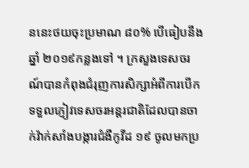ននេះថយចុះប្រមាណ ៨០% បើធៀបនឹងឆ្នាំ ២០១៩កន្លងទៅ ។ ក្រសួងទេសចរណ៍បានកំពុងជំរុញការសិក្សាអំពីការបើកទទួលភ្ញៀវទេសចរអន្តរជាតិដែលបានចាក់វ៉ាក់សាំងបង្ការជំងឺកូវីដ ១៩ ចូលមកប្រ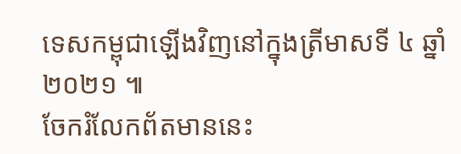ទេសកម្ពុជាឡើងវិញនៅក្នុងត្រីមាសទី ៤ ឆ្នាំ ២០២១ ៕
ចែករំលែកព័តមាននេះ